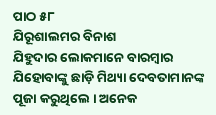ପାଠ ୫୮
ଯିରୂଶାଲମର ବିନାଶ
ଯିହୁଦାର ଲୋକମାନେ ବାରମ୍ବାର ଯିହୋବାଙ୍କୁ ଛାଡ଼ି ମିଥ୍ୟା ଦେବତାମାନଙ୍କ ପୂଜା କରୁଥିଲେ । ଅନେକ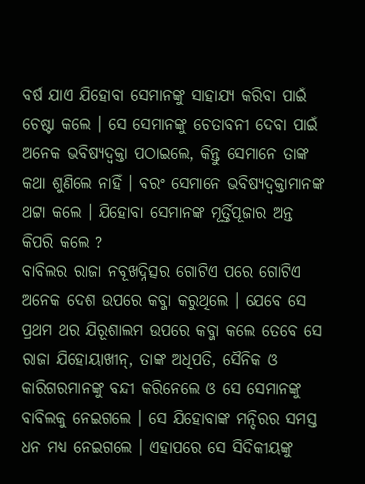ବର୍ଷ ଯାଏ ଯିହୋବା ସେମାନଙ୍କୁ ସାହାଯ୍ୟ କରିବା ପାଇଁ ଚେଷ୍ଟା କଲେ । ସେ ସେମାନଙ୍କୁ ଚେତାବନୀ ଦେବା ପାଇଁ ଅନେକ ଭବିଷ୍ୟଦ୍ବକ୍ତା ପଠାଇଲେ, କିନ୍ତୁ ସେମାନେ ତାଙ୍କ କଥା ଶୁଣିଲେ ନାହିଁ । ବରଂ ସେମାନେ ଭବିଷ୍ୟଦ୍ବକ୍ତାମାନଙ୍କ ଥଟ୍ଟା କଲେ । ଯିହୋବା ସେମାନଙ୍କ ମୂର୍ତ୍ତିପୂଜାର ଅନ୍ତ କିପରି କଲେ ?
ବାବିଲର ରାଜା ନବୂଖଦ୍ନିତ୍ସର ଗୋଟିଏ ପରେ ଗୋଟିଏ ଅନେକ ଦେଶ ଉପରେ କବ୍ଜା କରୁଥିଲେ । ଯେବେ ସେ ପ୍ରଥମ ଥର ଯିରୂଶାଲମ ଉପରେ କବ୍ଜା କଲେ ତେବେ ସେ ରାଜା ଯିହୋୟାଖୀନ୍, ତାଙ୍କ ଅଧିପତି, ସୈନିକ ଓ କାରିଗରମାନଙ୍କୁ ବନ୍ଦୀ କରିନେଲେ ଓ ସେ ସେମାନଙ୍କୁ ବାବିଲକୁ ନେଇଗଲେ । ସେ ଯିହୋବାଙ୍କ ମନ୍ଦିରର ସମସ୍ତ ଧନ ମଧ୍ୟ ନେଇଗଲେ । ଏହାପରେ ସେ ସିଦିକୀୟଙ୍କୁ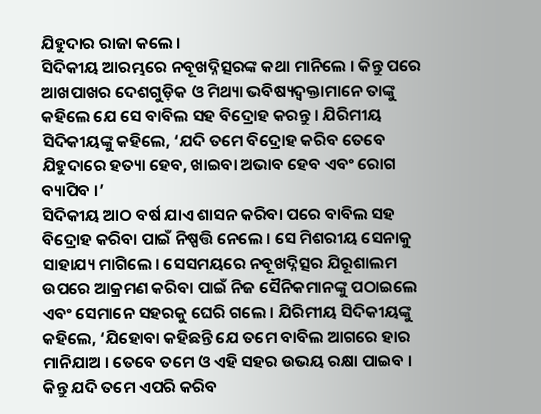ଯିହୁଦାର ରାଜା କଲେ ।
ସିଦିକୀୟ ଆରମ୍ଭରେ ନବୂଖଦ୍ନିତ୍ସରଙ୍କ କଥା ମାନିଲେ । କିନ୍ତୁ ପରେ ଆଖପାଖର ଦେଶଗୁଡ଼ିକ ଓ ମିଥ୍ୟା ଭବିଷ୍ୟଦ୍ବକ୍ତାମାନେ ତାଙ୍କୁ କହିଲେ ଯେ ସେ ବାବିଲ ସହ ବିଦ୍ରୋହ କରନ୍ତୁ । ଯିରିମୀୟ ସିଦିକୀୟଙ୍କୁ କହିଲେ, ‘ଯଦି ତମେ ବିଦ୍ରୋହ କରିବ ତେବେ ଯିହୁଦାରେ ହତ୍ୟା ହେବ, ଖାଇବା ଅଭାବ ହେବ ଏବଂ ରୋଗ ବ୍ୟାପିବ ।’
ସିଦିକୀୟ ଆଠ ବର୍ଷ ଯାଏ ଶାସନ କରିବା ପରେ ବାବିଲ ସହ ବିଦ୍ରୋହ କରିବା ପାଇଁ ନିଷ୍ପତ୍ତି ନେଲେ । ସେ ମିଶରୀୟ ସେନାକୁ ସାହାଯ୍ୟ ମାଗିଲେ । ସେସମୟରେ ନବୂଖଦ୍ନିତ୍ସର ଯିରୂଶାଲମ ଉପରେ ଆକ୍ରମଣ କରିବା ପାଇଁ ନିଜ ସୈନିକମାନଙ୍କୁ ପଠାଇଲେ ଏବଂ ସେମାନେ ସହରକୁ ଘେରି ଗଲେ । ଯିରିମୀୟ ସିଦିକୀୟଙ୍କୁ କହିଲେ, ‘ଯିହୋବା କହିଛନ୍ତି ଯେ ତମେ ବାବିଲ ଆଗରେ ହାର ମାନିଯାଅ । ତେବେ ତମେ ଓ ଏହି ସହର ଉଭୟ ରକ୍ଷା ପାଇବ । କିନ୍ତୁ ଯଦି ତମେ ଏପରି କରିବ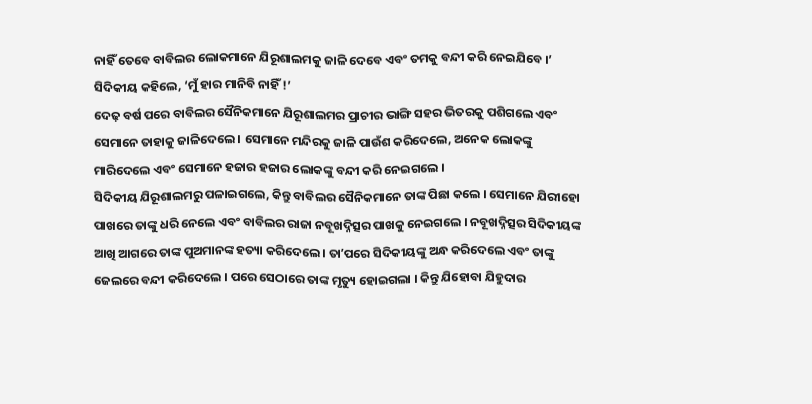ନାହିଁ ତେବେ ବାବିଲର ଲୋକମାନେ ଯିରୂଶାଲମକୁ ଜାଳି ଦେବେ ଏବଂ ତମକୁ ବନ୍ଦୀ କରି ନେଇଯିବେ ।’ ସିଦିକୀୟ କହିଲେ, ‘ମୁଁ ହାର ମାନିବି ନାହିଁ !’
ଦେଢ଼ ବର୍ଷ ପରେ ବାବିଲର ସୈନିକମାନେ ଯିରୂଶାଲମର ପ୍ରାଚୀର ଭାଙ୍ଗି ସହର ଭିତରକୁ ପଶିଗଲେ ଏବଂ ସେମାନେ ତାହାକୁ ଜାଳିଦେଲେ । ସେମାନେ ମନ୍ଦିରକୁ ଜାଳି ପାଉଁଶ କରିଦେଲେ, ଅନେକ ଲୋକଙ୍କୁ ମାରିଦେଲେ ଏବଂ ସେମାନେ ହଜାର ହଜାର ଲୋକଙ୍କୁ ବନ୍ଦୀ କରି ନେଇଗଲେ ।
ସିଦିକୀୟ ଯିରୂଶାଲମରୁ ପଳାଇଗଲେ, କିନ୍ତୁ ବାବିଲର ସୈନିକମାନେ ତାଙ୍କ ପିଛା କଲେ । ସେମାନେ ଯିରୀହୋ ପାଖରେ ତାଙ୍କୁ ଧରି ନେଲେ ଏବଂ ବାବିଲର ରାଜା ନବୂଖଦ୍ନିତ୍ସର ପାଖକୁ ନେଇଗଲେ । ନବୂଖଦ୍ନିତ୍ସର ସିଦିକୀୟଙ୍କ ଆଖି ଆଗରେ ତାଙ୍କ ପୁଅମାନଙ୍କ ହତ୍ୟା କରିଦେଲେ । ତାʼପରେ ସିଦିକୀୟଙ୍କୁ ଅନ୍ଧ କରିଦେଲେ ଏବଂ ତାଙ୍କୁ ଜେଲରେ ବନ୍ଦୀ କରିଦେଲେ । ପରେ ସେଠାରେ ତାଙ୍କ ମୃତ୍ୟୁ ହୋଇଗଲା । କିନ୍ତୁ ଯିହୋବା ଯିହୁଦାର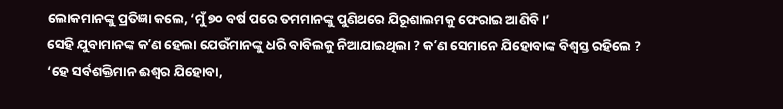ଲୋକମାନଙ୍କୁ ପ୍ରତିଜ୍ଞା କଲେ, ‘ମୁଁ ୭୦ ବର୍ଷ ପରେ ତମମାନଙ୍କୁ ପୁଣିଥରେ ଯିରୂଶାଲମକୁ ଫେରାଇ ଆଣିବି ।’
ସେହି ଯୁବାମାନଙ୍କ କʼଣ ହେଲା ଯେଉଁମାନଙ୍କୁ ଧରି ବାବିଲକୁ ନିଆଯାଇଥିଲା ? କʼଣ ସେମାନେ ଯିହୋବାଙ୍କ ବିଶ୍ୱସ୍ତ ରହିଲେ ?
‘ହେ ସର୍ବଶକ୍ତିମାନ ଈଶ୍ୱର ଯିହୋବା,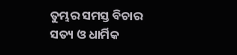ତୁମ୍ଭର ସମସ୍ତ ବିଚାର ସତ୍ୟ ଓ ଧାର୍ମିକ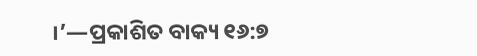।’—ପ୍ରକାଶିତ ବାକ୍ୟ ୧୬:୭